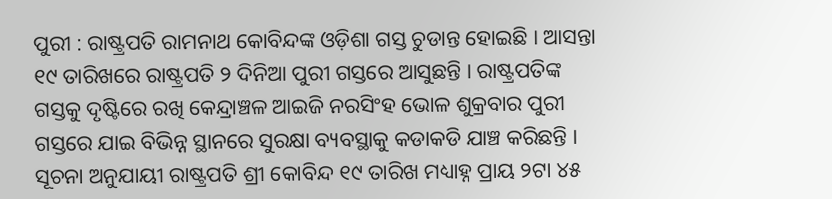ପୁରୀ : ରାଷ୍ଟ୍ରପତି ରାମନାଥ କୋବିନ୍ଦଙ୍କ ଓଡ଼ିଶା ଗସ୍ତ ଚୁଡାନ୍ତ ହୋଇଛି । ଆସନ୍ତା ୧୯ ତାରିଖରେ ରାଷ୍ଟ୍ରପତି ୨ ଦିନିଆ ପୁରୀ ଗସ୍ତରେ ଆସୁଛନ୍ତି । ରାଷ୍ଟ୍ରପତିଙ୍କ ଗସ୍ତକୁ ଦୃଷ୍ଟିରେ ରଖି କେନ୍ଦ୍ରାଞ୍ଚଳ ଆଇଜି ନରସିଂହ ଭୋଳ ଶୁକ୍ରବାର ପୁରୀ ଗସ୍ତରେ ଯାଇ ବିଭିନ୍ନ ସ୍ଥାନରେ ସୁରକ୍ଷା ବ୍ୟବସ୍ଥାକୁ କଡାକଡି ଯାଞ୍ଚ କରିଛନ୍ତି ।
ସୂଚନା ଅନୁଯାୟୀ ରାଷ୍ଟ୍ରପତି ଶ୍ରୀ କୋବିନ୍ଦ ୧୯ ତାରିଖ ମଧ୍ୟାହ୍ନ ପ୍ରାୟ ୨ଟା ୪୫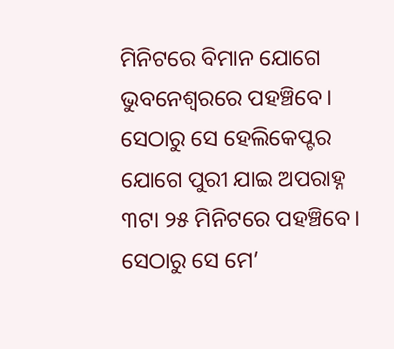ମିନିଟରେ ବିମାନ ଯୋଗେ ଭୁବନେଶ୍ୱରରେ ପହଞ୍ଚିବେ। ସେଠାରୁ ସେ ହେଲିକେପ୍ଟର ଯୋଗେ ପୁରୀ ଯାଇ ଅପରାହ୍ନ ୩ଟା ୨୫ ମିନିଟରେ ପହଞ୍ଚିବେ। ସେଠାରୁ ସେ ମେ’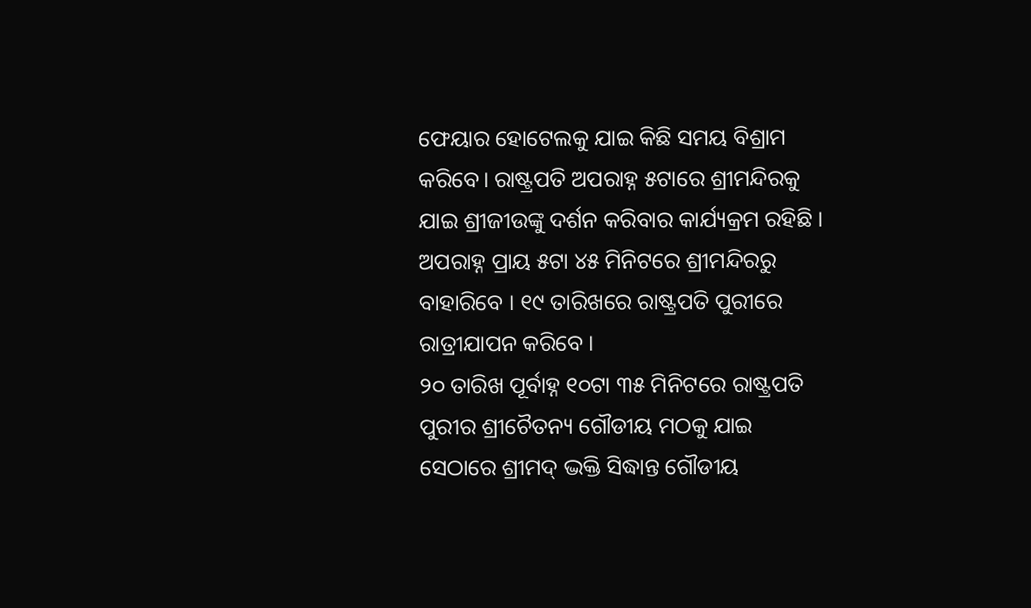ଫେୟାର ହୋଟେଲକୁ ଯାଇ କିଛି ସମୟ ବିଶ୍ରାମ କରିବେ। ରାଷ୍ଟ୍ରପତି ଅପରାହ୍ନ ୫ଟାରେ ଶ୍ରୀମନ୍ଦିରକୁ ଯାଇ ଶ୍ରୀଜୀଉଙ୍କୁ ଦର୍ଶନ କରିବାର କାର୍ଯ୍ୟକ୍ରମ ରହିଛି । ଅପରାହ୍ନ ପ୍ରାୟ ୫ଟା ୪୫ ମିନିଟରେ ଶ୍ରୀମନ୍ଦିରରୁ ବାହାରିବେ । ୧୯ ତାରିଖରେ ରାଷ୍ଟ୍ରପତି ପୁରୀରେ ରାତ୍ରୀଯାପନ କରିବେ ।
୨୦ ତାରିଖ ପୂର୍ବାହ୍ନ ୧୦ଟା ୩୫ ମିନିଟରେ ରାଷ୍ଟ୍ରପତି ପୁରୀର ଶ୍ରୀଚୈତନ୍ୟ ଗୌଡୀୟ ମଠକୁ ଯାଇ ସେଠାରେ ଶ୍ରୀମଦ୍ ଦ୍ଭକ୍ତି ସିଦ୍ଧାନ୍ତ ଗୌଡୀୟ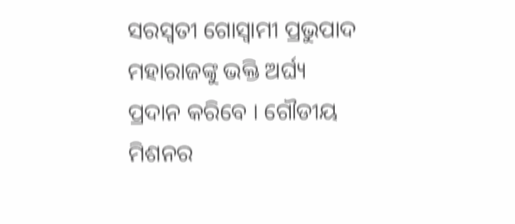ସରସ୍ୱତୀ ଗୋସ୍ୱାମୀ ପ୍ରଭୁପାଦ ମହାରାଜଙ୍କୁ ଭକ୍ତି ଅର୍ଘ୍ୟ ପ୍ରଦାନ କରିବେ । ଗୌଡୀୟ ମିଶନର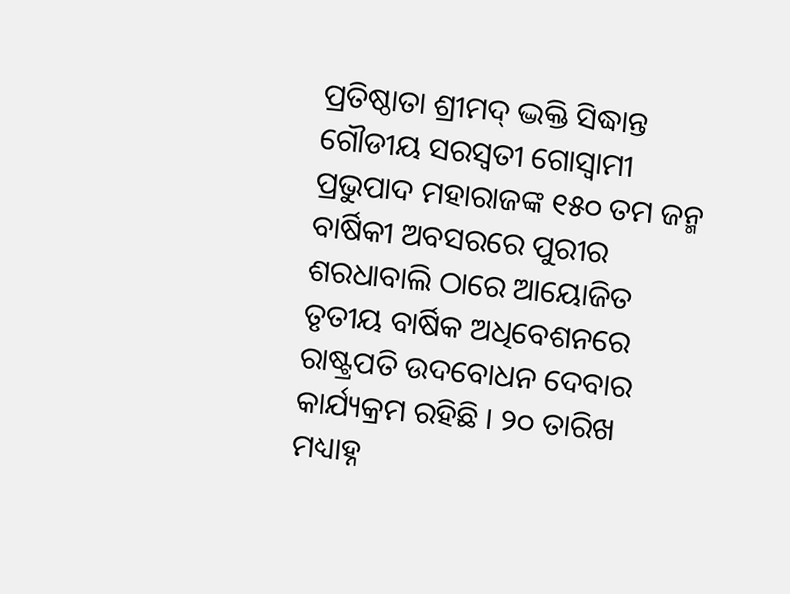ପ୍ରତିଷ୍ଠାତା ଶ୍ରୀମଦ୍ ଦ୍ଭକ୍ତି ସିଦ୍ଧାନ୍ତ ଗୌଡୀୟ ସରସ୍ୱତୀ ଗୋସ୍ୱାମୀ ପ୍ରଭୁପାଦ ମହାରାଜଙ୍କ ୧୫୦ ତମ ଜନ୍ମ ବାର୍ଷିକୀ ଅବସରରେ ପୁରୀର ଶରଧାବାଲି ଠାରେ ଆୟୋଜିତ ତୃତୀୟ ବାର୍ଷିକ ଅଧିବେଶନରେ ରାଷ୍ଟ୍ରପତି ଉଦବୋଧନ ଦେବାର କାର୍ଯ୍ୟକ୍ରମ ରହିଛି । ୨୦ ତାରିଖ ମଧ୍ୟାହ୍ନ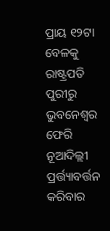ପ୍ରାୟ ୧୨ଟା ବେଳକୁ ରାଷ୍ଟ୍ରପତି ପୁରୀରୁ ଭୁବନେଶ୍ବର ଫେରି ନୂଆଦିଲ୍ଲୀ ପ୍ରର୍ତ୍ତ୍ୟାବର୍ତ୍ତନ କରିବାର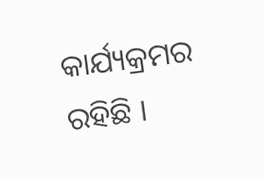କାର୍ଯ୍ୟକ୍ରମର ରହିଛି ।